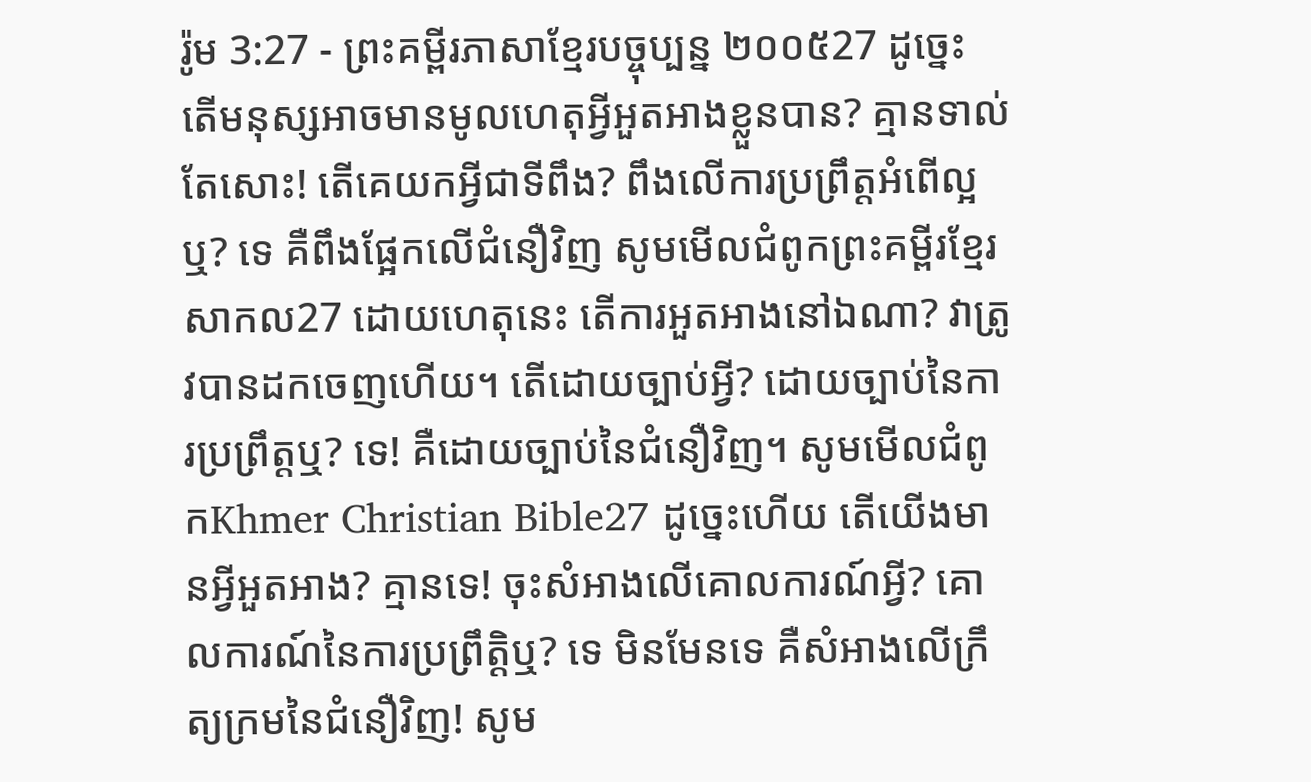រ៉ូម 3:27 - ព្រះគម្ពីរភាសាខ្មែរបច្ចុប្បន្ន ២០០៥27 ដូច្នេះ តើមនុស្សអាចមានមូលហេតុអ្វីអួតអាងខ្លួនបាន? គ្មានទាល់តែសោះ! តើគេយកអ្វីជាទីពឹង? ពឹងលើការប្រព្រឹត្តអំពើល្អឬ? ទេ គឺពឹងផ្អែកលើជំនឿវិញ សូមមើលជំពូកព្រះគម្ពីរខ្មែរសាកល27 ដោយហេតុនេះ តើការអួតអាងនៅឯណា? វាត្រូវបានដកចេញហើយ។ តើដោយច្បាប់អ្វី? ដោយច្បាប់នៃការប្រព្រឹត្តឬ? ទេ! គឺដោយច្បាប់នៃជំនឿវិញ។ សូមមើលជំពូកKhmer Christian Bible27 ដូច្នេះហើយ តើយើងមានអ្វីអួតអាង? គ្មានទេ! ចុះសំអាងលើគោលការណ៍អ្វី? គោលការណ៍នៃការប្រព្រឹត្ដិឬ? ទេ មិនមែនទេ គឺសំអាងលើក្រឹត្យក្រមនៃជំនឿវិញ! សូម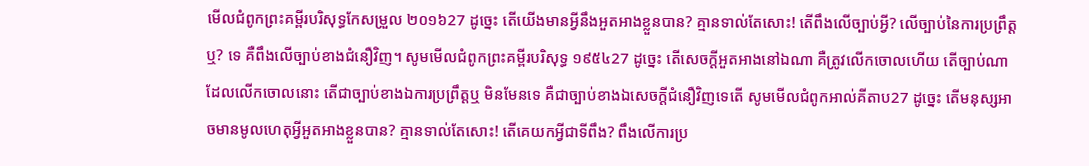មើលជំពូកព្រះគម្ពីរបរិសុទ្ធកែសម្រួល ២០១៦27 ដូច្នេះ តើយើងមានអ្វីនឹងអួតអាងខ្លួនបាន? គ្មានទាល់តែសោះ! តើពឹងលើច្បាប់អ្វី? លើច្បាប់នៃការប្រព្រឹត្តឬ? ទេ គឺពឹងលើច្បាប់ខាងជំនឿវិញ។ សូមមើលជំពូកព្រះគម្ពីរបរិសុទ្ធ ១៩៥៤27 ដូច្នេះ តើសេចក្ដីអួតអាងនៅឯណា គឺត្រូវលើកចោលហើយ តើច្បាប់ណាដែលលើកចោលនោះ តើជាច្បាប់ខាងឯការប្រព្រឹត្តឬ មិនមែនទេ គឺជាច្បាប់ខាងឯសេចក្ដីជំនឿវិញទេតើ សូមមើលជំពូកអាល់គីតាប27 ដូច្នេះ តើមនុស្សអាចមានមូលហេតុអ្វីអួតអាងខ្លួនបាន? គ្មានទាល់តែសោះ! តើគេយកអ្វីជាទីពឹង? ពឹងលើការប្រ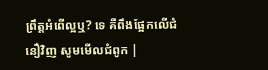ព្រឹត្ដអំពើល្អឬ? ទេ គឺពឹងផ្អែកលើជំនឿវិញ សូមមើលជំពូក |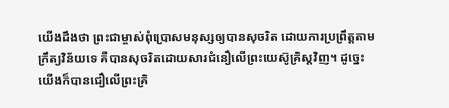យើងដឹងថា ព្រះជាម្ចាស់ពុំប្រោសមនុស្សឲ្យបានសុចរិត ដោយការប្រព្រឹត្តតាមក្រឹត្យវិន័យទេ គឺបានសុចរិតដោយសារជំនឿលើព្រះយេស៊ូគ្រិស្តវិញ។ ដូច្នេះ យើងក៏បានជឿលើព្រះគ្រិ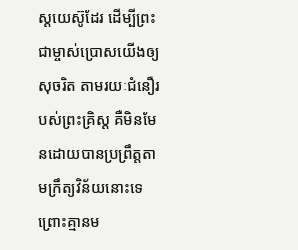ស្តយេស៊ូដែរ ដើម្បីព្រះជាម្ចាស់ប្រោសយើងឲ្យសុចរិត តាមរយៈជំនឿរបស់ព្រះគ្រិស្ត គឺមិនមែនដោយបានប្រព្រឹត្តតាមក្រឹត្យវិន័យនោះទេ ព្រោះគ្មានម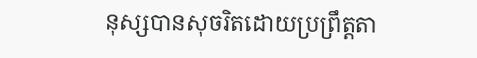នុស្សបានសុចរិតដោយប្រព្រឹត្តតា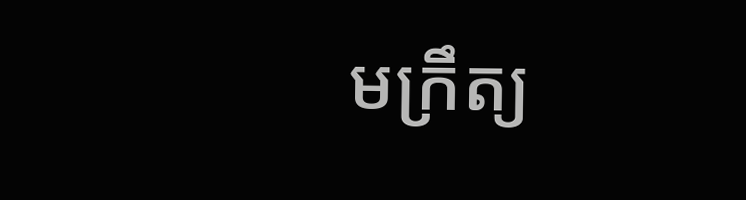មក្រឹត្យ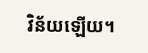វិន័យឡើយ។